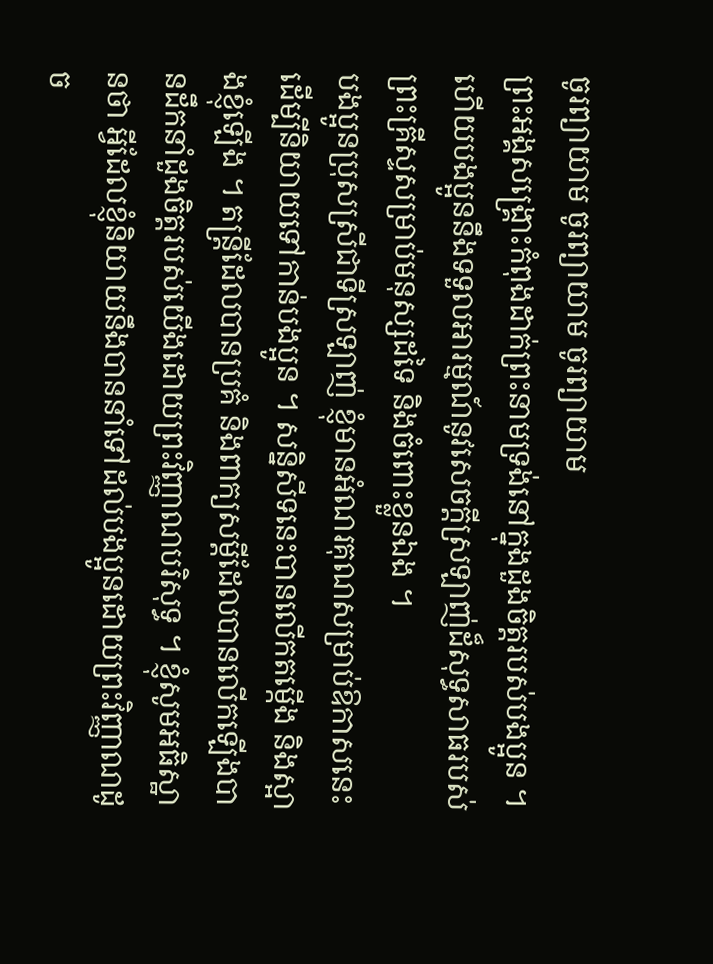ចូរព្យាយាម ចូរព្យាយាម ចូរព្យាយាម
ព្រះអង្គសង្គ្រោះកំពុងដាក់ព្រះនាមទ្រង់នៅក្នុងដួងចិត្តរបស់បងប្អូន ។ ហើយបងប្អូននឹងទទួលអារម្មណ៍នូវសេចក្ដីស្រឡាញ់ដ៏សុទ្ធសាធរបស់ព្រះគ្រីស្ទសម្រាប់មនុស្សដទៃ និងចំពោះខ្លួនឯង ។
បងប្អូនប្រុសស្រីជាទីស្រឡាញ់ ខ្ញុំមានអំណរគុណសម្រាប់ឱកាសនេះដើម្បីនិយាយទៅកាន់បងប្អូន ។ សន្និសីទនេះបានលើកតម្កើង និងស្អាងខ្ញុំឡើង ។ តន្ត្រីដែលបានប្រគំ និងពាក្យសម្ដីដែលបានលើកឡើងបានដឹកនាំដួងចិត្តរបស់យើងដោយព្រះវិញ្ញាណបរិសុទ្ធ ។ ខ្ញុំសូមអធិស្ឋានថា អ្វីដែលខ្ញុំនិយាយនឹងបាននាំទៅដល់បងប្អូនដោយព្រះវិញ្ញាណដូច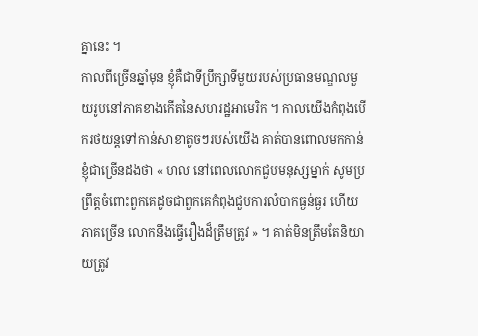គ្នានេះ ។
កាលពីច្រើនឆ្នាំមុន ខ្ញុំគឺជាទីប្រឹក្សាទីមួយរបស់ប្រធានមណ្ឌលមួយរូបនៅភាគខាងកើតនៃសហរដ្ឋអាមេរិក ។ កាលយើងកំពុងបើករថយន្តទៅកាន់សាខាតូចៗរបស់យើង គាត់បានពោលមកកាន់ខ្ញុំជាច្រើនដងថា « ហល នៅពេលលោកជួបមនុស្សម្នាក់ សូមប្រព្រឹត្តចំពោះពួកគេដូចជាពួកគេកំពុងជួបការលំបាកធ្ងន់ធ្ងរ ហើយភាគច្រើន លោកនឹងធ្វើរឿងដ៏ត្រឹមត្រូវ » ។ គាត់មិនត្រឹមតែនិយាយត្រូវ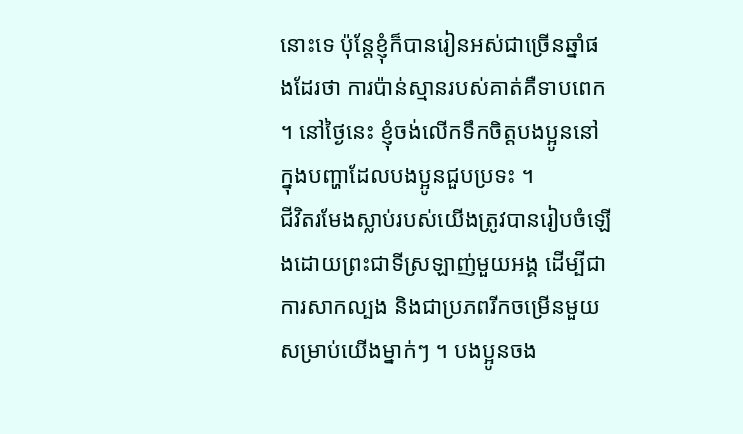នោះទេ ប៉ុន្តែខ្ញុំក៏បានរៀនអស់ជាច្រើនឆ្នាំផងដែរថា ការប៉ាន់ស្មានរបស់គាត់គឺទាបពេក ។ នៅថ្ងៃនេះ ខ្ញុំចង់លើកទឹកចិត្តបងប្អូននៅក្នុងបញ្ហាដែលបងប្អូនជួបប្រទះ ។
ជីវិតរមែងស្លាប់របស់យើងត្រូវបានរៀបចំឡើងដោយព្រះជាទីស្រឡាញ់មួយអង្គ ដើម្បីជាការសាកល្បង និងជាប្រភពរីកចម្រើនមួយសម្រាប់យើងម្នាក់ៗ ។ បងប្អូនចង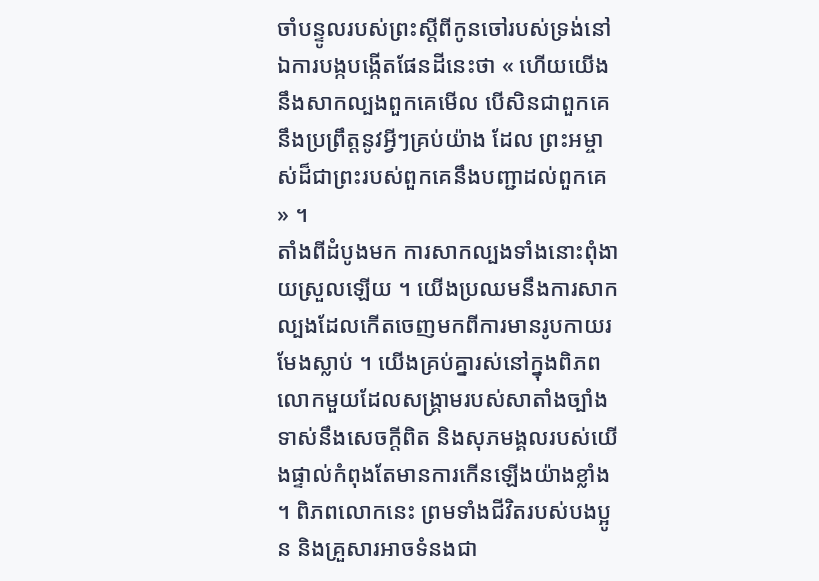ចាំបន្ទូលរបស់ព្រះស្ដីពីកូនចៅរបស់ទ្រង់នៅឯការបង្កបង្កើតផែនដីនេះថា « ហើយយើងនឹងសាកល្បងពួកគេមើល បើសិនជាពួកគេនឹងប្រព្រឹត្តនូវអ្វីៗគ្រប់យ៉ាង ដែល ព្រះអម្ចាស់ដ៏ជាព្រះរបស់ពួកគេនឹងបញ្ជាដល់ពួកគេ » ។
តាំងពីដំបូងមក ការសាកល្បងទាំងនោះពុំងាយស្រួលឡើយ ។ យើងប្រឈមនឹងការសាកល្បងដែលកើតចេញមកពីការមានរូបកាយរមែងស្លាប់ ។ យើងគ្រប់គ្នារស់នៅក្នុងពិភពលោកមួយដែលសង្គ្រាមរបស់សាតាំងច្បាំងទាស់នឹងសេចក្ដីពិត និងសុភមង្គលរបស់យើងផ្ទាល់កំពុងតែមានការកើនឡើងយ៉ាងខ្លាំង ។ ពិភពលោកនេះ ព្រមទាំងជីវិតរបស់បងប្អូន និងគ្រួសារអាចទំនងជា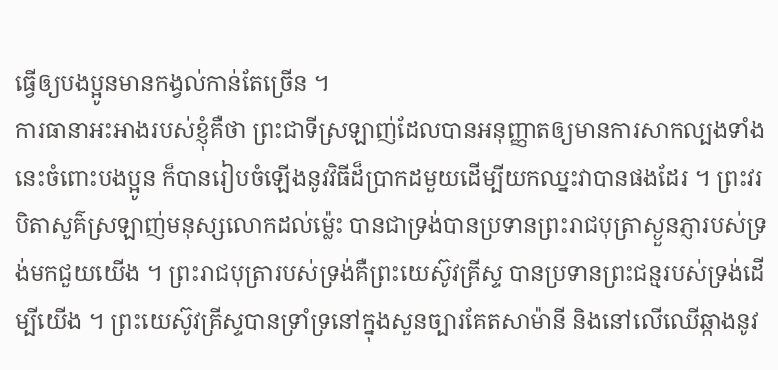ធ្វើឲ្យបងប្អូនមានកង្វល់កាន់តែច្រើន ។
ការធានាអះអាងរបស់ខ្ញុំគឺថា ព្រះជាទីស្រឡាញ់ដែលបានអនុញ្ញាតឲ្យមានការសាកល្បងទាំងនេះចំពោះបងប្អូន ក៏បានរៀបចំឡើងនូវវិធីដ៏ប្រាកដមួយដើម្បីយកឈ្នះវាបានផងដែរ ។ ព្រះវរបិតាសួគ៌ស្រឡាញ់មនុស្សលោកដល់ម្ល៉េះ បានជាទ្រង់បានប្រទានព្រះរាជបុត្រាស្ងួនភ្ញារបស់ទ្រង់មកជួយយើង ។ ព្រះរាជបុត្រារបស់ទ្រង់គឺព្រះយេស៊ូវគ្រីស្ទ បានប្រទានព្រះជន្មរបស់ទ្រង់ដើម្បីយើង ។ ព្រះយេស៊ូវគ្រីស្ទបានទ្រាំទ្រនៅក្នុងសួនច្បារគែតសាម៉ានី និងនៅលើឈើឆ្កាងនូវ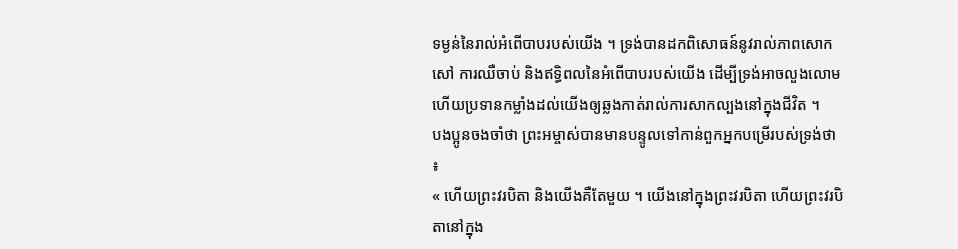ទម្ងន់នៃរាល់អំពើបាបរបស់យើង ។ ទ្រង់បានដកពិសោធន៍នូវរាល់ភាពសោកសៅ ការឈឺចាប់ និងឥទ្ធិពលនៃអំពើបាបរបស់យើង ដើម្បីទ្រង់អាចលួងលោម ហើយប្រទានកម្លាំងដល់យើងឲ្យឆ្លងកាត់រាល់ការសាកល្បងនៅក្នុងជីវិត ។
បងប្អូនចងចាំថា ព្រះអម្ចាស់បានមានបន្ទូលទៅកាន់ពួកអ្នកបម្រើរបស់ទ្រង់ថា ៖
« ហើយព្រះវរបិតា និងយើងគឺតែមួយ ។ យើងនៅក្នុងព្រះវរបិតា ហើយព្រះវរបិតានៅក្នុង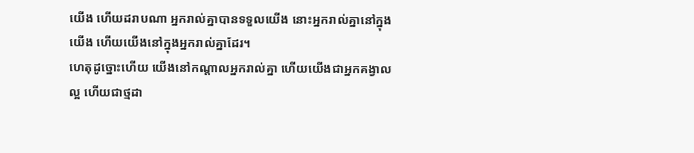យើង ហើយដរាបណា អ្នករាល់គ្នាបានទទួលយើង នោះអ្នករាល់គ្នានៅក្នុងយើង ហើយយើងនៅក្នុងអ្នករាល់គ្នាដែរ។
ហេតុដូច្នោះហើយ យើងនៅកណ្ដាលអ្នករាល់គ្នា ហើយយើងជាអ្នកគង្វាលល្អ ហើយជាថ្មដា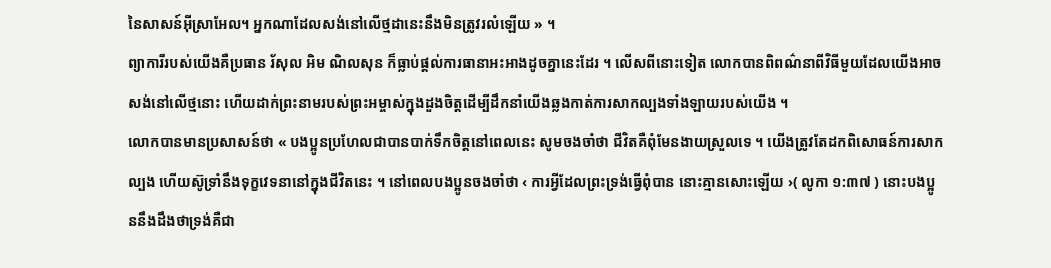នៃសាសន៍អ៊ីស្រាអែល។ អ្នកណាដែលសង់នៅលើថ្មដានេះនឹងមិនត្រូវរលំឡើយ » ។
ព្យាការីរបស់យើងគឺប្រធាន រ័សុល អិម ណិលសុន ក៏ធ្លាប់ផ្ដល់ការធានាអះអាងដូចគ្នានេះដែរ ។ លើសពីនោះទៀត លោកបានពិពណ៌នាពីវិធីមួយដែលយើងអាចសង់នៅលើថ្មនោះ ហើយដាក់ព្រះនាមរបស់ព្រះអម្ចាស់ក្នុងដួងចិត្តដើម្បីដឹកនាំយើងឆ្លងកាត់ការសាកល្បងទាំងឡាយរបស់យើង ។
លោកបានមានប្រសាសន៍ថា « បងប្អូនប្រហែលជាបានបាក់ទឹកចិត្តនៅពេលនេះ សូមចងចាំថា ជីវិតគឺពុំមែនងាយស្រួលទេ ។ យើងត្រូវតែដកពិសោធន៍ការសាកល្បង ហើយស៊ូទ្រាំនឹងទុក្ខវេទនានៅក្នុងជីវិតនេះ ។ នៅពេលបងប្អូនចងចាំថា ‹ ការអ្វីដែលព្រះទ្រង់ធ្វើពុំបាន នោះគ្មានសោះឡើយ ›( លូកា ១:៣៧ ) នោះបងប្អូននឹងដឹងថាទ្រង់គឺជា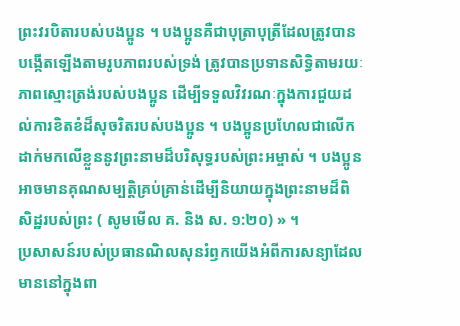ព្រះវរបិតារបស់បងប្អូន ។ បងប្អូនគឺជាបុត្រាបុត្រីដែលត្រូវបានបង្កើតឡើងតាមរូបភាពរបស់ទ្រង់ ត្រូវបានប្រទានសិទ្ធិតាមរយៈភាពស្មោះត្រង់របស់បងប្អូន ដើម្បីទទួលវិវរណៈក្នុងការជួយដល់ការខិតខំដ៏សុចរិតរបស់បងប្អូន ។ បងប្អូនប្រហែលជាលើកដាក់មកលើខ្លួននូវព្រះនាមដ៏បរិសុទ្ធរបស់ព្រះអម្ចាស់ ។ បងប្អូនអាចមានគុណសម្បត្តិគ្រប់គ្រាន់ដើម្បីនិយាយក្នុងព្រះនាមដ៏ពិសិដ្ឋរបស់ព្រះ ( សូមមើល គ. និង ស. ១:២០) » ។
ប្រសាសន៍របស់ប្រធានណិលសុនរំឭកយើងអំពីការសន្យាដែលមាននៅក្នុងពា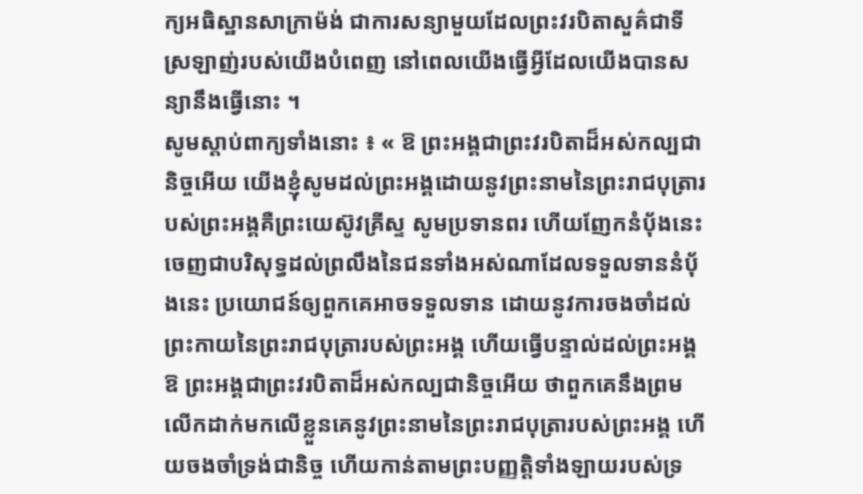ក្យអធិស្ឋានសាក្រាម៉ង់ ជាការសន្យាមួយដែលព្រះវរបិតាសួគ៌ជាទីស្រឡាញ់របស់យើងបំពេញ នៅពេលយើងធ្វើអ្វីដែលយើងបានសន្យានឹងធ្វើនោះ ។
សូមស្ដាប់ពាក្យទាំងនោះ ៖ « ឱ ព្រះអង្គជាព្រះវរបិតាដ៏អស់កល្បជានិច្ចអើយ យើងខ្ញុំសូមដល់ព្រះអង្គដោយនូវព្រះនាមនៃព្រះរាជបុត្រារបស់ព្រះអង្គគឺព្រះយេស៊ូវគ្រីស្ទ សូមប្រទានពរ ហើយញែកនំប៉័ងនេះចេញជាបរិសុទ្ធដល់ព្រលឹងនៃជនទាំងអស់ណាដែលទទួលទាននំប៉័ងនេះ ប្រយោជន៍ឲ្យពួកគេអាចទទួលទាន ដោយនូវការចងចាំដល់ព្រះកាយនៃព្រះរាជបុត្រារបស់ព្រះអង្គ ហើយធ្វើបន្ទាល់ដល់ព្រះអង្គ ឱ ព្រះអង្គជាព្រះវរបិតាដ៏អស់កល្បជានិច្ចអើយ ថាពួកគេនឹងព្រមលើកដាក់មកលើខ្លួនគេនូវព្រះនាមនៃព្រះរាជបុត្រារបស់ព្រះអង្គ ហើយចងចាំទ្រង់ជានិច្ច ហើយកាន់តាមព្រះបញ្ញត្តិទាំងឡាយរបស់ទ្រ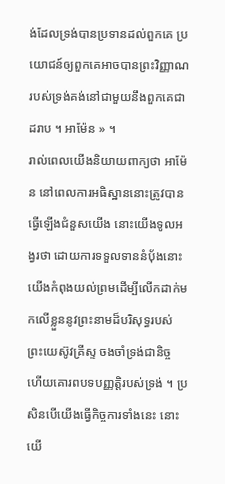ង់ដែលទ្រង់បានប្រទានដល់ពួកគេ ប្រយោជន៍ឲ្យពួកគេអាចបានព្រះវិញ្ញាណរបស់ទ្រង់គង់នៅជាមួយនឹងពួកគេជាដរាប ។ អាម៉ែន » ។
រាល់ពេលយើងនិយាយពាក្យថា អាម៉ែន នៅពេលការអធិស្ឋាននោះត្រូវបានធ្វើឡើងជំនួសយើង នោះយើងទូលអង្វរថា ដោយការទទួលទាននំប៉័ងនោះ យើងកំពុងយល់ព្រមដើម្បីលើកដាក់មកលើខ្លួននូវព្រះនាមដ៏បរិសុទ្ធរបស់ព្រះយេស៊ូវគ្រីស្ទ ចងចាំទ្រង់ជានិច្ច ហើយគោរពបទបញ្ញត្តិរបស់ទ្រង់ ។ ប្រសិនបើយើងធ្វើកិច្ចការទាំងនេះ នោះយើ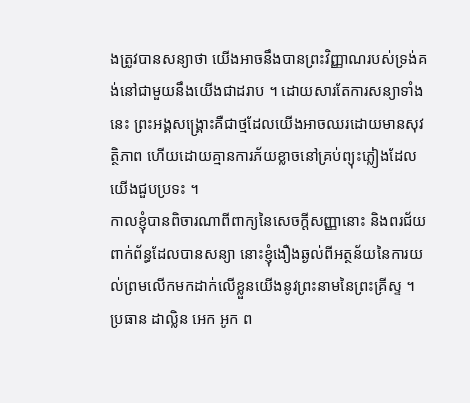ងត្រូវបានសន្យាថា យើងអាចនឹងបានព្រះវិញ្ញាណរបស់ទ្រង់គង់នៅជាមួយនឹងយើងជាដរាប ។ ដោយសារតែការសន្យាទាំងនេះ ព្រះអង្គសង្គ្រោះគឺជាថ្មដែលយើងអាចឈរដោយមានសុវត្ថិភាព ហើយដោយគ្មានការភ័យខ្លាចនៅគ្រប់ព្យុះភ្លៀងដែលយើងជួបប្រទះ ។
កាលខ្ញុំបានពិចារណាពីពាក្យនៃសេចក្ដីសញ្ញានោះ និងពរជ័យពាក់ព័ន្ធដែលបានសន្យា នោះខ្ញុំងឿងឆ្ងល់ពីអត្ថន័យនៃការយល់ព្រមលើកមកដាក់លើខ្លួនយើងនូវព្រះនាមនៃព្រះគ្រីស្ទ ។
ប្រធាន ដាល្លិន អេក អូក ព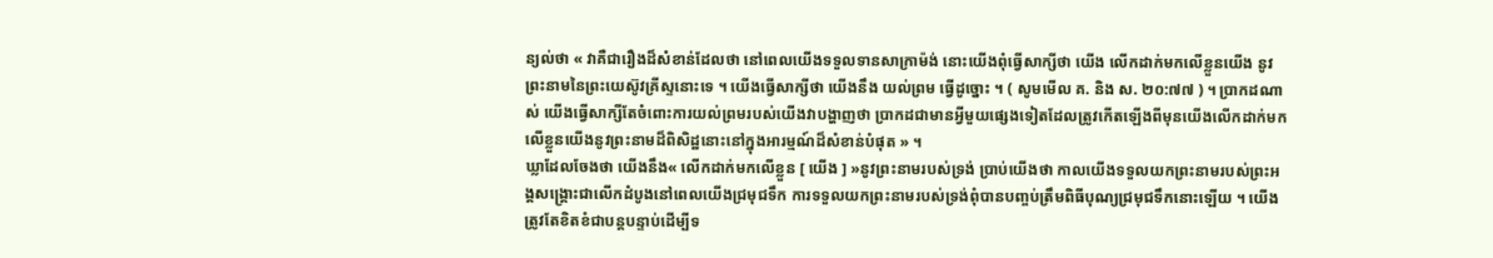ន្យល់ថា « វាគឺជារឿងដ៏សំខាន់ដែលថា នៅពេលយើងទទួលទានសាក្រាម៉ង់ នោះយើងពុំធ្វើសាក្សីថា យើង លើកដាក់មកលើខ្លួនយើង នូវព្រះនាមនៃព្រះយេស៊ូវគ្រីស្ទនោះទេ ។ យើងធ្វើសាក្សីថា យើងនឹង យល់ព្រម ធ្វើដូច្នោះ ។ ( សូមមើល គ. និង ស. ២០:៧៧ ) ។ ប្រាកដណាស់ យើងធ្វើសាក្សីតែចំពោះការយល់ព្រមរបស់យើងវាបង្ហាញថា ប្រាកដជាមានអ្វីមួយផ្សេងទៀតដែលត្រូវកើតឡើងពីមុនយើងលើកដាក់មកលើខ្លួនយើងនូវព្រះនាមដ៏ពិសិដ្ឋនោះនៅក្នុងអារម្មណ៍ដ៏សំខាន់បំផុត » ។
ឃ្លាដែលចែងថា យើងនឹង« លើកដាក់មកលើខ្លួន [ យើង ] »នូវព្រះនាមរបស់ទ្រង់ ប្រាប់យើងថា កាលយើងទទួលយកព្រះនាមរបស់ព្រះអង្គសង្គ្រោះជាលើកដំបូងនៅពេលយើងជ្រមុជទឹក ការទទួលយកព្រះនាមរបស់ទ្រង់ពុំបានបញ្ចប់ត្រឹមពិធីបុណ្យជ្រមុជទឹកនោះឡើយ ។ យើងត្រូវតែខិតខំជាបន្តបន្ទាប់ដើម្បីទ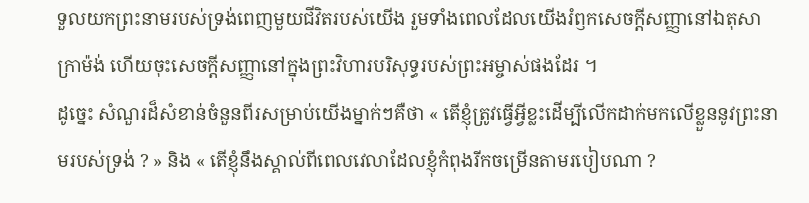ទួលយកព្រះនាមរបស់ទ្រង់ពេញមួយជីវិតរបស់យើង រួមទាំងពេលដែលយើងរំឭកសេចក្ដីសញ្ញានៅឯតុសាក្រាម៉ង់ ហើយចុះសេចក្ដីសញ្ញានៅក្នុងព្រះវិហារបរិសុទ្ធរបស់ព្រះអម្ចាស់ផងដែរ ។
ដូច្នេះ សំណួរដ៏សំខាន់ចំនួនពីរសម្រាប់យើងម្នាក់ៗគឺថា « តើខ្ញុំត្រូវធ្វើអ្វីខ្លះដើម្បីលើកដាក់មកលើខ្លួននូវព្រះនាមរបស់ទ្រង់ ? » និង « តើខ្ញុំនឹងស្គាល់ពីពេលវេលាដែលខ្ញុំកំពុងរីកចម្រើនតាមរបៀបណា ?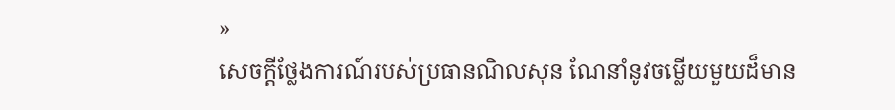»
សេចក្ដីថ្លែងការណ៍របស់ប្រធានណិលសុន ណែនាំនូវចម្លើយមួយដ៏មាន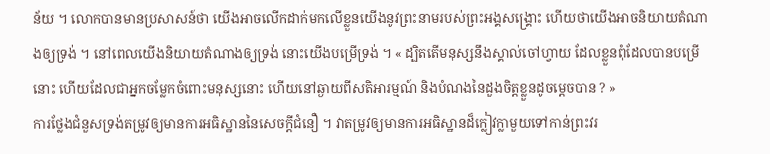ន័យ ។ លោកបានមានប្រសាសន៍ថា យើងអាចលើកដាក់មកលើខ្លួនយើងនូវព្រះនាមរបស់ព្រះអង្គសង្គ្រោះ ហើយថាយើងអាចនិយាយតំណាងឲ្យទ្រង់ ។ នៅពេលយើងនិយាយតំណាងឲ្យទ្រង់ នោះយើងបម្រើទ្រង់ ។ « ដ្បិតតើមនុស្សនឹងស្គាល់ចៅហ្វាយ ដែលខ្លួនពុំដែលបានបម្រើនោះ ហើយដែលជាអ្នកចម្លែកចំពោះមនុស្សនោះ ហើយនៅឆ្ងាយពីសតិអារម្មណ៍ និងបំណងនៃដួងចិត្តខ្លួនដូចម្ដេចបាន ? »
ការថ្លែងជំនួសទ្រង់តម្រូវឲ្យមានការអធិស្ឋាននៃសេចក្ដីជំនឿ ។ វាតម្រូវឲ្យមានការអធិស្ឋានដ៏ក្លៀវក្លាមួយទៅកាន់ព្រះវរ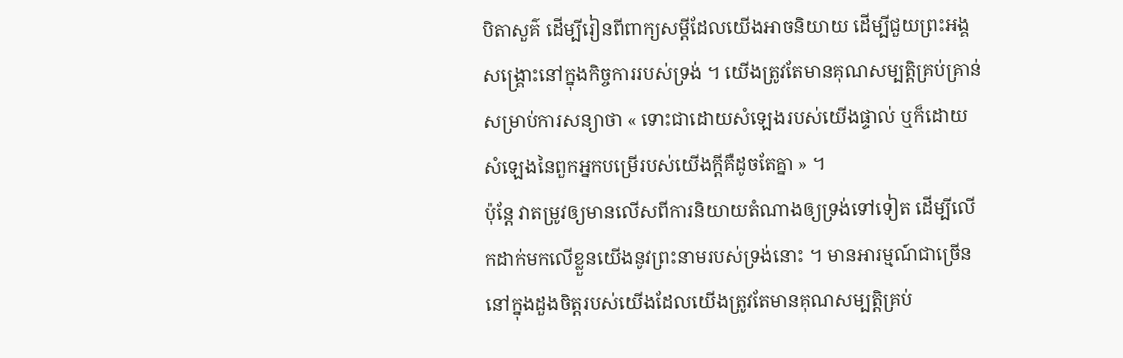បិតាសួគ៌ ដើម្បីរៀនពីពាក្យសម្ដីដែលយើងអាចនិយាយ ដើម្បីជួយព្រះអង្គសង្គ្រោះនៅក្នុងកិច្ចការរបស់ទ្រង់ ។ យើងត្រូវតែមានគុណសម្បត្តិគ្រប់គ្រាន់សម្រាប់ការសន្យាថា « ទោះជាដោយសំឡេងរបស់យើងផ្ទាល់ ឬក៏ដោយសំឡេងនៃពួកអ្នកបម្រើរបស់យើងក្ដីគឺដូចតែគ្នា » ។
ប៉ុន្តែ វាតម្រូវឲ្យមានលើសពីការនិយាយតំណាងឲ្យទ្រង់ទៅទៀត ដើម្បីលើកដាក់មកលើខ្លួនយើងនូវព្រះនាមរបស់ទ្រង់នោះ ។ មានអារម្មណ៍ជាច្រើននៅក្នុងដួងចិត្តរបស់យើងដែលយើងត្រូវតែមានគុណសម្បត្តិគ្រប់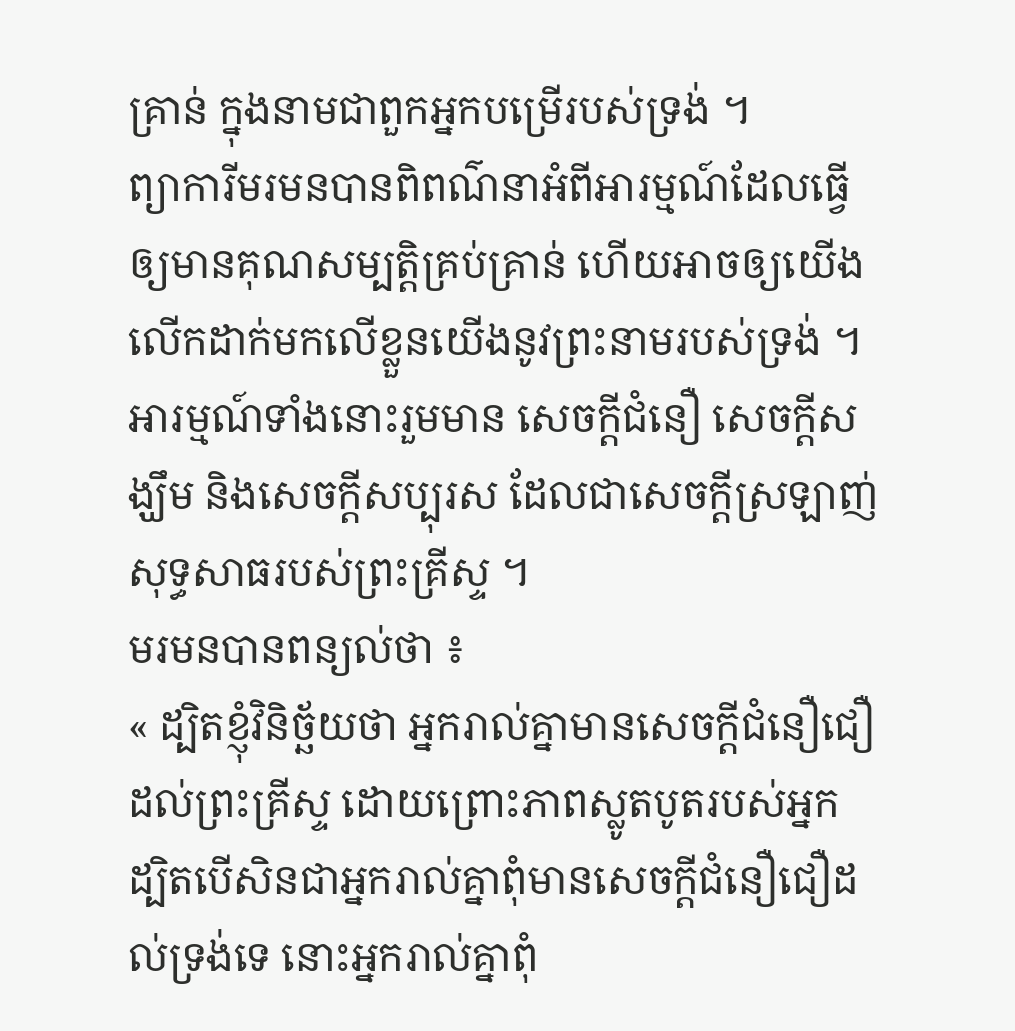គ្រាន់ ក្នុងនាមជាពួកអ្នកបម្រើរបស់ទ្រង់ ។
ព្យាការីមរមនបានពិពណ៌នាអំពីអារម្មណ៍ដែលធ្វើឲ្យមានគុណសម្បត្តិគ្រប់គ្រាន់ ហើយអាចឲ្យយើងលើកដាក់មកលើខ្លួនយើងនូវព្រះនាមរបស់ទ្រង់ ។ អារម្មណ៍ទាំងនោះរួមមាន សេចក្ដីជំនឿ សេចក្ដីសង្ឃឹម និងសេចក្ដីសប្បុរស ដែលជាសេចក្ដីស្រឡាញ់សុទ្ធសាធរបស់ព្រះគ្រីស្ទ ។
មរមនបានពន្យល់ថា ៖
« ដ្បិតខ្ញុំវិនិច្ឆ័យថា អ្នករាល់គ្នាមានសេចក្ដីជំនឿជឿដល់ព្រះគ្រីស្ទ ដោយព្រោះភាពស្លូតបូតរបស់អ្នក ដ្បិតបើសិនជាអ្នករាល់គ្នាពុំមានសេចក្ដីជំនឿជឿដល់ទ្រង់ទេ នោះអ្នករាល់គ្នាពុំ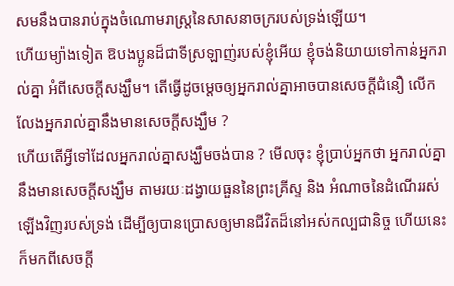សមនឹងបានរាប់ក្នុងចំណោមរាស្ត្រនៃសាសនាចក្ររបស់ទ្រង់ឡើយ។
ហើយម្យ៉ាងទៀត ឱបងប្អូនដ៏ជាទីស្រឡាញ់របស់ខ្ញុំអើយ ខ្ញុំចង់និយាយទៅកាន់អ្នករាល់គ្នា អំពីសេចក្ដីសង្ឃឹម។ តើធ្វើដូចម្ដេចឲ្យអ្នករាល់គ្នាអាចបានសេចក្ដីជំនឿ លើកលែងអ្នករាល់គ្នានឹងមានសេចក្ដីសង្ឃឹម ?
ហើយតើអ្វីទៅដែលអ្នករាល់គ្នាសង្ឃឹមចង់បាន ? មើលចុះ ខ្ញុំប្រាប់អ្នកថា អ្នករាល់គ្នានឹងមានសេចក្តីសង្ឃឹម តាមរយៈដង្វាយធួននៃព្រះគ្រីស្ទ និង អំណាចនៃដំណើររស់ឡើងវិញរបស់ទ្រង់ ដើម្បីឲ្យបានប្រោសឲ្យមានជីវិតដ៏នៅអស់កល្បជានិច្ច ហើយនេះក៏មកពីសេចក្តី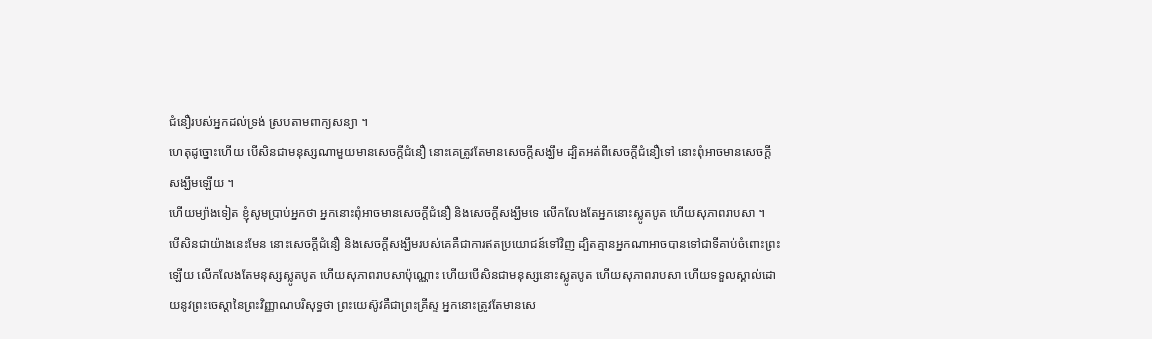ជំនឿរបស់អ្នកដល់ទ្រង់ ស្របតាមពាក្យសន្យា ។
ហេតុដូច្នោះហើយ បើសិនជាមនុស្សណាមួយមានសេចក្ដីជំនឿ នោះគេត្រូវតែមានសេចក្ដីសង្ឃឹម ដ្បិតអត់ពីសេចក្ដីជំនឿទៅ នោះពុំអាចមានសេចក្ដីសង្ឃឹមឡើយ ។
ហើយម្យ៉ាងទៀត ខ្ញុំសូមប្រាប់អ្នកថា អ្នកនោះពុំអាចមានសេចក្ដីជំនឿ និងសេចក្ដីសង្ឃឹមទេ លើកលែងតែអ្នកនោះស្លូតបូត ហើយសុភាពរាបសា ។
បើសិនជាយ៉ាងនេះមែន នោះសេចក្ដីជំនឿ និងសេចក្ដីសង្ឃឹមរបស់គេគឺជាការឥតប្រយោជន៍ទៅវិញ ដ្បិតគ្មានអ្នកណាអាចបានទៅជាទីគាប់ចំពោះព្រះឡើយ លើកលែងតែមនុស្សស្លូតបូត ហើយសុភាពរាបសាប៉ុណ្ណោះ ហើយបើសិនជាមនុស្សនោះស្លូតបូត ហើយសុភាពរាបសា ហើយទទួលស្គាល់ដោយនូវព្រះចេស្ដានៃព្រះវិញ្ញាណបរិសុទ្ធថា ព្រះយេស៊ូវគឺជាព្រះគ្រីស្ទ អ្នកនោះត្រូវតែមានសេ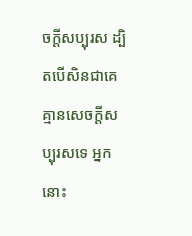ចក្ដីសប្បុរស ដ្បិតបើសិនជាគេគ្មានសេចក្ដីសប្បុរសទេ អ្នកនោះ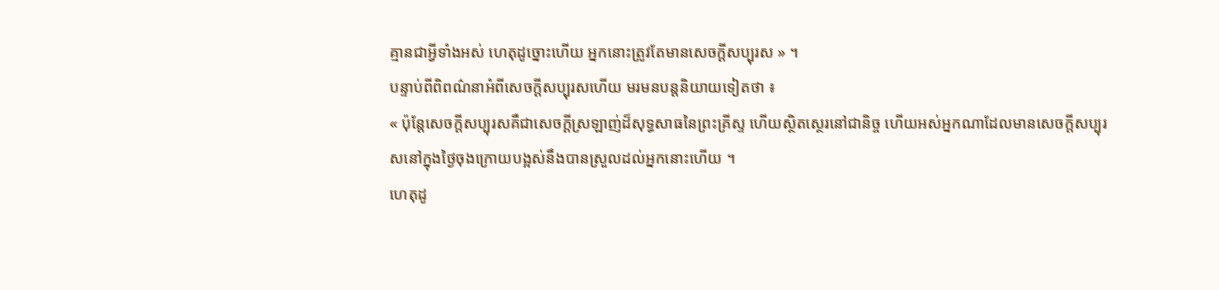គ្មានជាអ្វីទាំងអស់ ហេតុដូច្នោះហើយ អ្នកនោះត្រូវតែមានសេចក្ដីសប្បុរស » ។
បន្ទាប់ពីពិពណ៌នាអំពីសេចក្ដីសប្បុរសហើយ មរមនបន្តនិយាយទៀតថា ៖
« ប៉ុន្តែសេចក្ដីសប្បុរសគឺជាសេចក្ដីស្រឡាញ់ដ៏សុទ្ធសាធនៃព្រះគ្រីស្ទ ហើយស្ថិតស្ថេរនៅជានិច្ច ហើយអស់អ្នកណាដែលមានសេចក្ដីសប្បុរសនៅក្នុងថ្ងៃចុងក្រោយបង្អស់នឹងបានស្រួលដល់អ្នកនោះហើយ ។
ហេតុដូ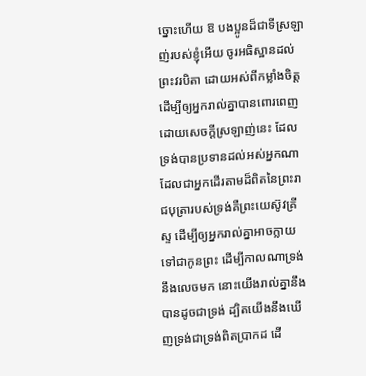ច្នោះហើយ ឱ បងប្អូនដ៏ជាទីស្រឡាញ់របស់ខ្ញុំអើយ ចូរអធិស្ឋានដល់ព្រះវរបិតា ដោយអស់ពីកម្លាំងចិត្ត ដើម្បីឲ្យអ្នករាល់គ្នាបានពោរពេញដោយសេចក្ដីស្រឡាញ់នេះ ដែលទ្រង់បានប្រទានដល់អស់អ្នកណាដែលជាអ្នកដើរតាមដ៏ពិតនៃព្រះរាជបុត្រារបស់ទ្រង់គឺព្រះយេស៊ូវគ្រីស្ទ ដើម្បីឲ្យអ្នករាល់គ្នាអាចក្លាយទៅជាកូនព្រះ ដើម្បីកាលណាទ្រង់នឹងលេចមក នោះយើងរាល់គ្នានឹងបានដូចជាទ្រង់ ដ្បិតយើងនឹងឃើញទ្រង់ជាទ្រង់ពិតប្រាកដ ដើ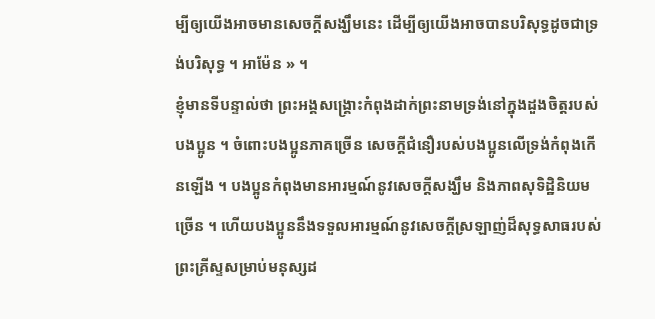ម្បីឲ្យយើងអាចមានសេចក្ដីសង្ឃឹមនេះ ដើម្បីឲ្យយើងអាចបានបរិសុទ្ធដូចជាទ្រង់បរិសុទ្ធ ។ អាម៉ែន » ។
ខ្ញុំមានទីបន្ទាល់ថា ព្រះអង្គសង្គ្រោះកំពុងដាក់ព្រះនាមទ្រង់នៅក្នុងដួងចិត្តរបស់បងប្អូន ។ ចំពោះបងប្អូនភាគច្រើន សេចក្ដីជំនឿរបស់បងប្អូនលើទ្រង់កំពុងកើនឡើង ។ បងប្អូនកំពុងមានអារម្មណ៍នូវសេចក្ដីសង្ឃឹម និងភាពសុទិដ្ឋិនិយមច្រើន ។ ហើយបងប្អូននឹងទទួលអារម្មណ៍នូវសេចក្ដីស្រឡាញ់ដ៏សុទ្ធសាធរបស់ព្រះគ្រីស្ទសម្រាប់មនុស្សដ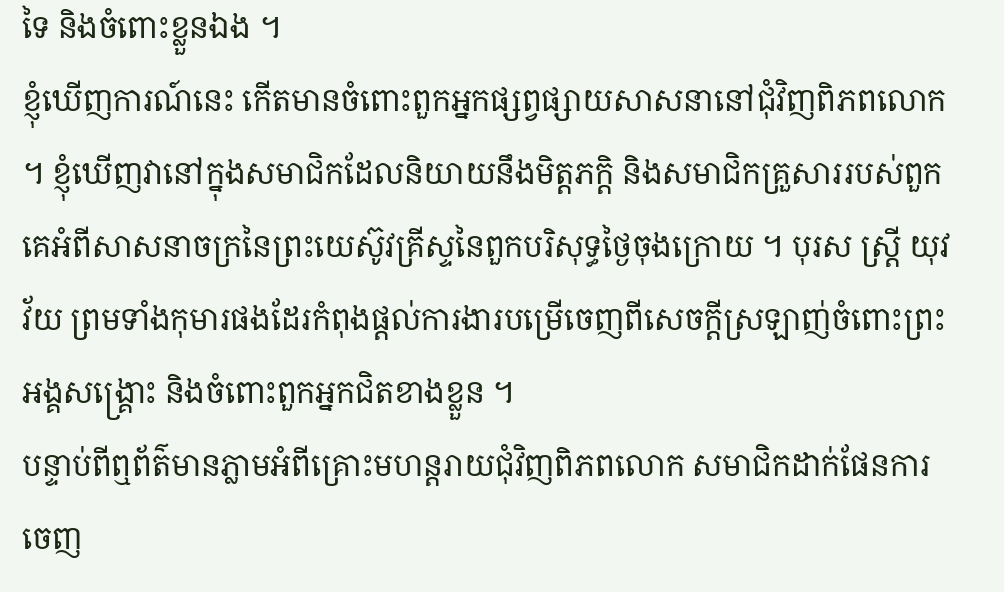ទៃ និងចំពោះខ្លួនឯង ។
ខ្ញុំឃើញការណ៍នេះ កើតមានចំពោះពួកអ្នកផ្សព្វផ្សាយសាសនានៅជុំវិញពិភពលោក ។ ខ្ញុំឃើញវានៅក្នុងសមាជិកដែលនិយាយនឹងមិត្តភក្ដិ និងសមាជិកគ្រួសាររបស់ពួកគេអំពីសាសនាចក្រនៃព្រះយេស៊ូវគ្រីស្ទនៃពួកបរិសុទ្ធថ្ងៃចុងក្រោយ ។ បុរស ស្ត្រី យុវវ័យ ព្រមទាំងកុមារផងដែរកំពុងផ្ដល់ការងារបម្រើចេញពីសេចក្ដីស្រឡាញ់ចំពោះព្រះអង្គសង្គ្រោះ និងចំពោះពួកអ្នកជិតខាងខ្លួន ។
បន្ទាប់ពីឮព័ត៌មានភ្លាមអំពីគ្រោះមហន្តរាយជុំវិញពិភពលោក សមាជិកដាក់ផែនការចេញ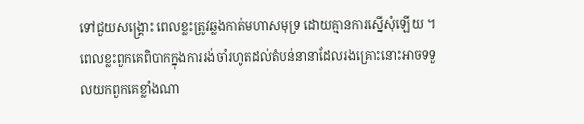ទៅជួយសង្គ្រោះ ពេលខ្លះត្រូវឆ្លងកាត់មហាសមុទ្រ ដោយគ្មានការស្នើសុំឡើយ ។ ពេលខ្លះពួកគេពិបាកក្នុងការរង់ចាំរហូតដល់តំបន់នានាដែលរងគ្រោះនោះអាចទទួលយកពួកគេខ្លាំងណា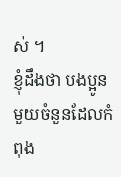ស់ ។
ខ្ញុំដឹងថា បងប្អូនមួយចំនួនដែលកំពុង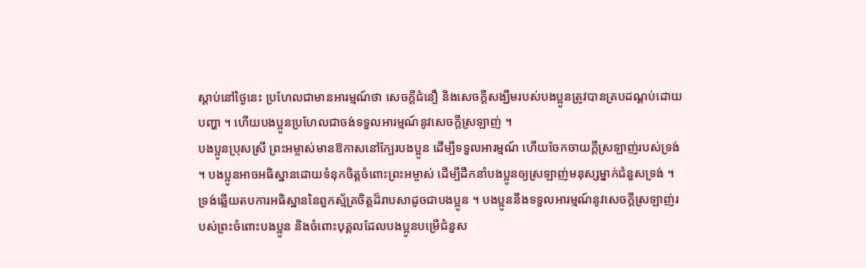ស្ដាប់នៅថ្ងៃនេះ ប្រហែលជាមានអារម្មណ៍ថា សេចក្ដីជំនឿ និងសេចក្ដីសង្ឃឹមរបស់បងប្អូនត្រូវបានគ្របដណ្ដប់ដោយបញ្ហា ។ ហើយបងប្អូនប្រហែលជាចង់ទទួលអារម្មណ៍នូវសេចក្ដីស្រឡាញ់ ។
បងប្អូនប្រុសស្រី ព្រះអម្ចាស់មានឱកាសនៅក្បែរបងប្អូន ដើម្បីទទួលអារម្មណ៍ ហើយចែកចាយក្តីស្រឡាញ់របស់ទ្រង់ ។ បងប្អូនអាចអធិស្ឋានដោយទំនុកចិត្តចំពោះព្រះអម្ចាស់ ដើម្បីដឹកនាំបងប្អូនឲ្យស្រឡាញ់មនុស្សម្នាក់ជំនួសទ្រង់ ។ ទ្រង់ឆ្លើយតបការអធិស្ឋាននៃពួកស្ម័គ្រចិត្តដ៏រាបសាដូចជាបងប្អូន ។ បងប្អូននឹងទទួលអារម្មណ៍នូវសេចក្ដីស្រឡាញ់របស់ព្រះចំពោះបងប្អូន និងចំពោះបុគ្គលដែលបងប្អូនបម្រើជំនួស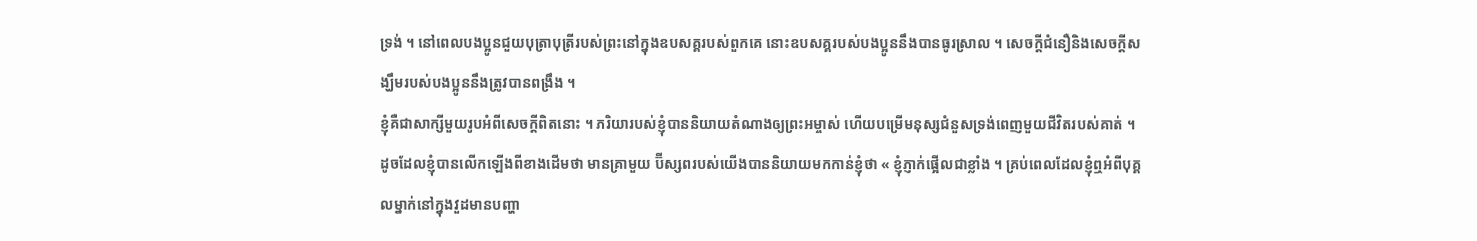ទ្រង់ ។ នៅពេលបងប្អូនជួយបុត្រាបុត្រីរបស់ព្រះនៅក្នុងឧបសគ្គរបស់ពួកគេ នោះឧបសគ្គរបស់បងប្អូននឹងបានធូរស្រាល ។ សេចក្ដីជំនឿនិងសេចក្ដីសង្ឃឹមរបស់បងប្អូននឹងត្រូវបានពង្រឹង ។
ខ្ញុំគឺជាសាក្សីមួយរូបអំពីសេចក្ដីពិតនោះ ។ ភរិយារបស់ខ្ញុំបាននិយាយតំណាងឲ្យព្រះអម្ចាស់ ហើយបម្រើមនុស្សជំនួសទ្រង់ពេញមួយជីវិតរបស់គាត់ ។ ដូចដែលខ្ញុំបានលើកឡើងពីខាងដើមថា មានគ្រាមួយ ប៊ីស្សពរបស់យើងបាននិយាយមកកាន់ខ្ញុំថា « ខ្ញុំភ្ញាក់ផ្អើលជាខ្លាំង ។ គ្រប់ពេលដែលខ្ញុំឮអំពីបុគ្គលម្នាក់នៅក្នុងវួដមានបញ្ហា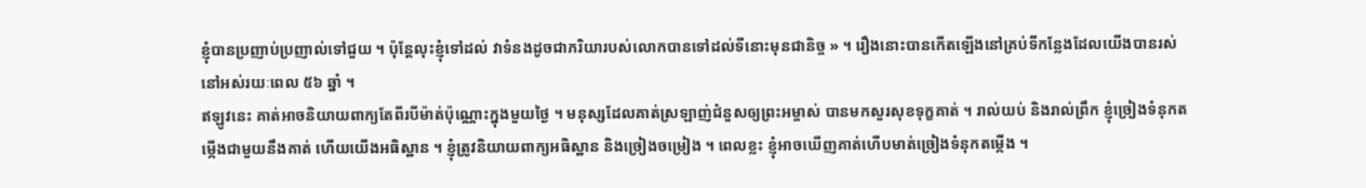ខ្ញុំបានប្រញាប់ប្រញាល់ទៅជួយ ។ ប៉ុន្តែលុះខ្ញុំទៅដល់ វាទំនងដូចជាភរិយារបស់លោកបានទៅដល់ទីនោះមុនជានិច្ច » ។ រឿងនោះបានកើតឡើងនៅគ្រប់ទីកន្លែងដែលយើងបានរស់នៅអស់រយៈពេល ៥៦ ឆ្នាំ ។
ឥឡូវនេះ គាត់អាចនិយាយពាក្យតែពីរបីម៉ាត់ប៉ុណ្ណោះក្នុងមួយថ្ងៃ ។ មនុស្សដែលគាត់ស្រឡាញ់ជំនួសឲ្យព្រះអម្ចាស់ បានមកសួរសុខទុក្ខគាត់ ។ រាល់យប់ និងរាល់ព្រឹក ខ្ញុំច្រៀងទំនុកតម្កើងជាមួយនឹងគាត់ ហើយយើងអធិស្ឋាន ។ ខ្ញុំត្រូវនិយាយពាក្យអធិស្ឋាន និងច្រៀងចម្រៀង ។ ពេលខ្លះ ខ្ញុំអាចឃើញគាត់ហើបមាត់ច្រៀងទំនុកតម្កើង ។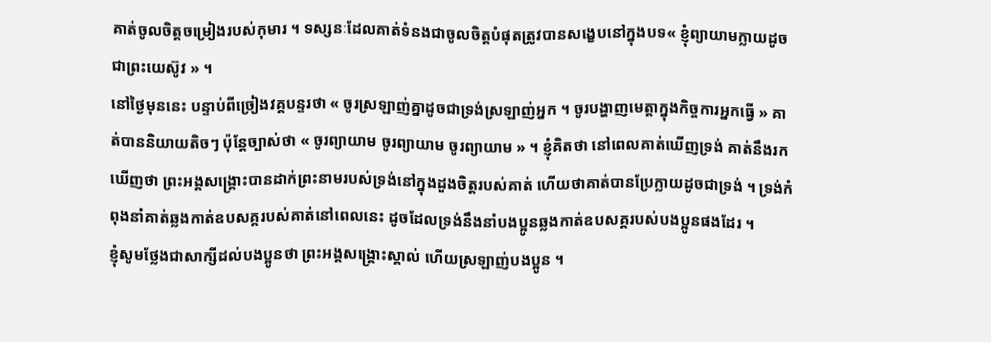គាត់ចូលចិត្តចម្រៀងរបស់កុមារ ។ ទស្សនៈដែលគាត់ទំនងជាចូលចិត្តបំផុតត្រូវបានសង្ខេបនៅក្នុងបទ« ខ្ញុំព្យាយាមក្លាយដូចជាព្រះយេស៊ូវ » ។
នៅថ្ងៃមុននេះ បន្ទាប់ពីច្រៀងវគ្គបន្ទរថា « ចូរស្រឡាញ់គ្នាដូចជាទ្រង់ស្រឡាញ់អ្នក ។ ចូរបង្ហាញមេត្តាក្នុងកិច្ចការអ្នកធ្វើ » គាត់បាននិយាយតិចៗ ប៉ុន្តែច្បាស់ថា « ចូរព្យាយាម ចូរព្យាយាម ចូរព្យាយាម » ។ ខ្ញុំគិតថា នៅពេលគាត់ឃើញទ្រង់ គាត់នឹងរកឃើញថា ព្រះអង្គសង្គ្រោះបានដាក់ព្រះនាមរបស់ទ្រង់នៅក្នុងដួងចិត្តរបស់គាត់ ហើយថាគាត់បានប្រែក្លាយដូចជាទ្រង់ ។ ទ្រង់កំពុងនាំគាត់ឆ្លងកាត់ឧបសគ្គរបស់គាត់នៅពេលនេះ ដូចដែលទ្រង់នឹងនាំបងប្អូនឆ្លងកាត់ឧបសគ្គរបស់បងប្អូនផងដែរ ។
ខ្ញុំសូមថ្លែងជាសាក្សីដល់បងប្អូនថា ព្រះអង្គសង្គ្រោះស្គាល់ ហើយស្រឡាញ់បងប្អូន ។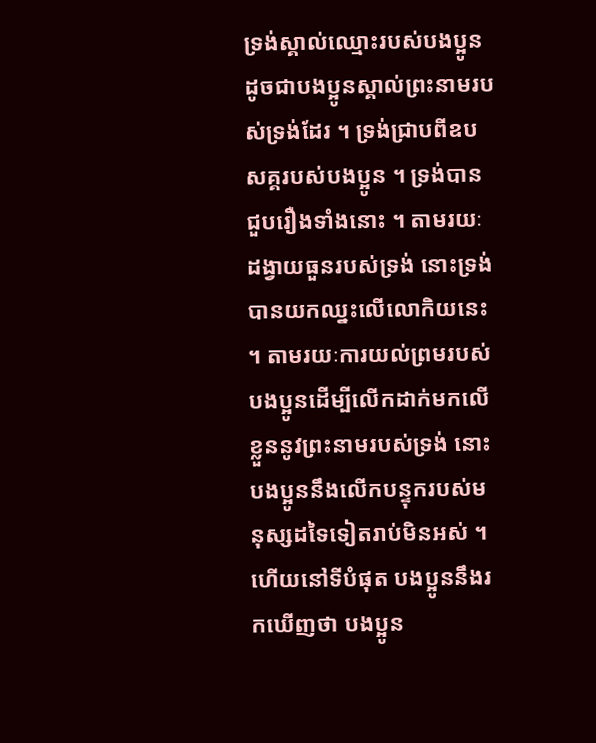ទ្រង់ស្គាល់ឈ្មោះរបស់បងប្អូន ដូចជាបងប្អូនស្គាល់ព្រះនាមរបស់ទ្រង់ដែរ ។ ទ្រង់ជ្រាបពីឧបសគ្គរបស់បងប្អូន ។ ទ្រង់បានជួបរឿងទាំងនោះ ។ តាមរយៈដង្វាយធួនរបស់ទ្រង់ នោះទ្រង់បានយកឈ្នះលើលោកិយនេះ ។ តាមរយៈការយល់ព្រមរបស់បងប្អូនដើម្បីលើកដាក់មកលើខ្លួននូវព្រះនាមរបស់ទ្រង់ នោះបងប្អូននឹងលើកបន្ទុករបស់មនុស្សដទៃទៀតរាប់មិនអស់ ។ ហើយនៅទីបំផុត បងប្អូននឹងរកឃើញថា បងប្អូន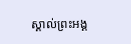ស្គាល់ព្រះអង្គ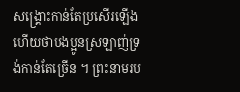សង្គ្រោះកាន់តែប្រសើរឡើង ហើយថាបងប្អូនស្រឡាញ់ទ្រង់កាន់តែច្រើន ។ ព្រះនាមរប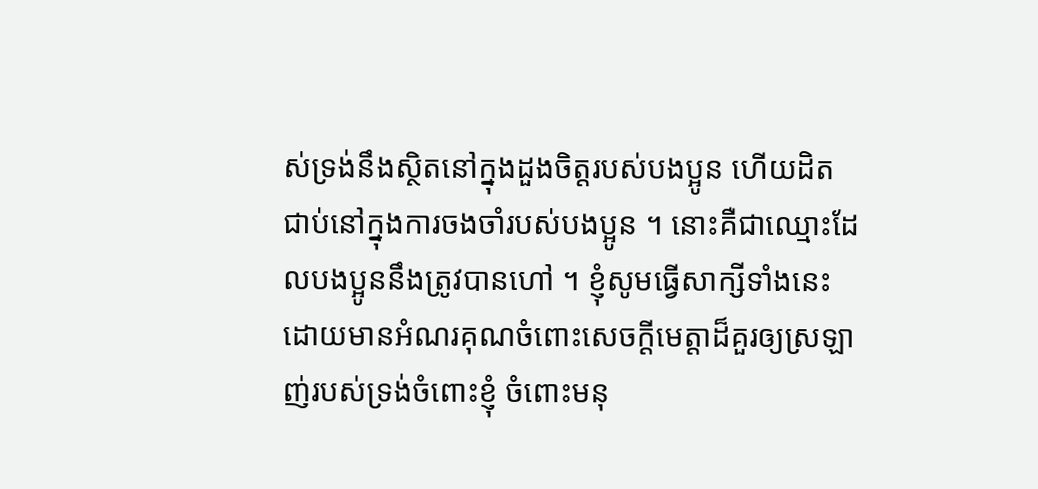ស់ទ្រង់នឹងស្ថិតនៅក្នុងដួងចិត្តរបស់បងប្អូន ហើយដិតជាប់នៅក្នុងការចងចាំរបស់បងប្អូន ។ នោះគឺជាឈ្មោះដែលបងប្អូននឹងត្រូវបានហៅ ។ ខ្ញុំសូមធ្វើសាក្សីទាំងនេះ ដោយមានអំណរគុណចំពោះសេចក្ដីមេត្តាដ៏គួរឲ្យស្រឡាញ់របស់ទ្រង់ចំពោះខ្ញុំ ចំពោះមនុ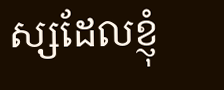ស្សដែលខ្ញុំ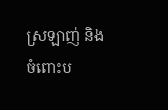ស្រឡាញ់ និងចំពោះប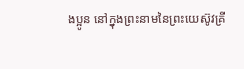ងប្អូន នៅក្នុងព្រះនាមនៃព្រះយេស៊ូវគ្រី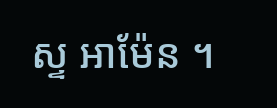ស្ទ អាម៉ែន ។